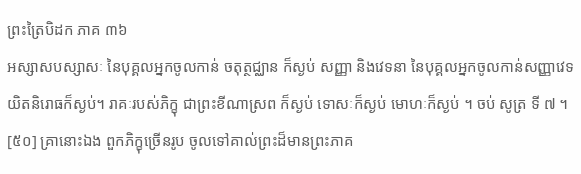ព្រះត្រៃបិដក ភាគ ៣៦
អស្សាសបស្សាសៈ នៃបុគ្គលអ្នកចូលកាន់ ចតុត្ថជ្ឈាន ក៏ស្ងប់ សញ្ញា និងវេទនា នៃបុគ្គលអ្នកចូលកាន់សញ្ញាវេទយិតនិរោធក៏ស្ងប់។ រាគៈរបស់ភិក្ខុ ជាព្រះខីណាស្រព ក៏ស្ងប់ ទោសៈក៏ស្ងប់ មោហៈក៏ស្ងប់ ។ ចប់ សូត្រ ទី ៧ ។
[៥០] គ្រានោះឯង ពួកភិក្ខុច្រើនរូប ចូលទៅគាល់ព្រះដ៏មានព្រះភាគ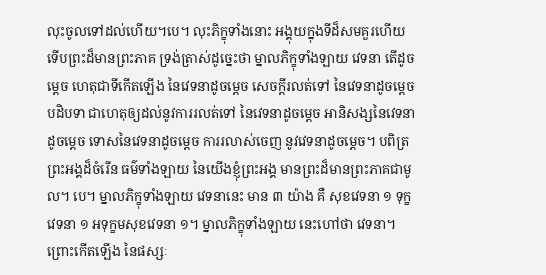លុះចូលទៅដល់ហើយ។បេ។ លុះភិក្ខុទាំងនោះ អង្គុយក្នុងទីដ៏សមគួរហើយ ទើបព្រះដ៏មានព្រះភាគ ទ្រង់ត្រាស់ដូច្នេះថា ម្នាលភិក្ខុទាំងឡាយ វេទនា តើដូចម្តេច ហេតុជាទីកើតឡើង នៃវេទនាដូចម្តេច សេចក្តីរលត់ទៅ នៃវេទនាដូចម្តេច បដិបទា ជាហេតុឲ្យដល់នូវការរលត់ទៅ នៃវេទនាដូចម្តេច អានិសង្សនៃវេទនាដូចម្តេច ទោសនៃវេទនាដូចម្តេច ការរលាស់ចេញ នូវវេទនាដូចម្តេច។ បពិត្រព្រះអង្គដ៏ចំរើន ធម៌ទាំងឡាយ នៃយើងខ្ញុំព្រះអង្គ មានព្រះដ៏មានព្រះភាគជាមូល។ បេ។ ម្នាលភិក្ខុទាំងឡាយ វេទនានេះ មាន ៣ យ៉ាង គឺ សុខវេទនា ១ ទុក្ខវេទនា ១ អទុក្ខមសុខវេទនា ១។ ម្នាលភិក្ខុទាំងឡាយ នេះហៅថា វេទនា។ ព្រោះកើតឡើង នៃផស្សៈ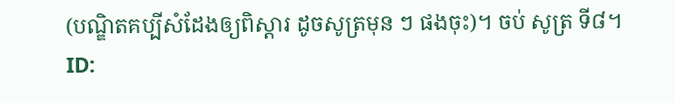(បណ្ឌិតគប្បីសំដែងឲ្យពិស្តារ ដូចសូត្រមុន ៗ ផងចុះ)។ ចប់ សូត្រ ទី៨។
ID: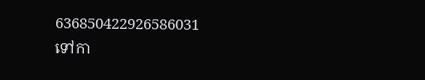636850422926586031
ទៅកា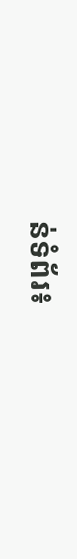ន់ទំព័រ៖